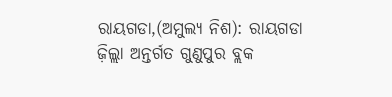ରାୟଗଡା,(ଅମୁଲ୍ୟ ନିଶ): ରାୟଗଡା ଜ଼ିଲ୍ଲା ଅନ୍ତର୍ଗତ ଗୁଣୁପୁର ବ୍ଲକ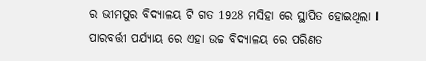ର ଭୀମପୁର ବିଦ୍ୟାଳୟ ଟି ଗତ 1928 ମସିହା ରେ ସ୍ଥାପିତ ହୋଇଥିଲା l ପାରବର୍ତ୍ତୀ ପର୍ଯ୍ୟାୟ ରେ ଏହା ଉଚ୍ଚ ବିଦ୍ୟାଳୟ ରେ ପରିଣତ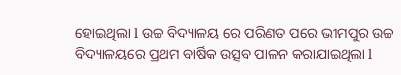ହୋଇଥିଲା l ଉଚ୍ଚ ବିଦ୍ୟାଳୟ ରେ ପରିଣତ ପରେ ଭୀମପୁର ଉଚ୍ଚ ବିଦ୍ୟାଳୟରେ ପ୍ରଥମ ବାର୍ଷିକ ଉତ୍ସବ ପାଳନ କରାଯାଇଥିଲା l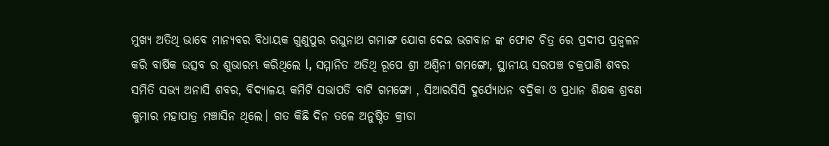ମୁଖ୍ୟ ଅତିଥି ଭାବେ ମାନ୍ୟବର ବିଧାୟକ ଗୁଣୁପୁର ରଘୁନାଥ ଗମାଙ୍ଗ ଯୋଗ ଦେଇ ଭଗବାନ ଙ୍କ ଫୋଟ ଚିତ୍ର ରେ ପ୍ରଦୀପ ପ୍ରଜ୍ୱଳନ କରି ବାର୍ଷିକ ଉତ୍ସବ ର ଶୁଭାରମ୍ଭ କରିଥିଲେ l, ସମ୍ମାନିତ ଅତିଥି ରୂପେ ଶ୍ରୀ ଅଶ୍ବିନୀ ଗମଙ୍ଗୋ, ସ୍ଥାନୀୟ ସରପଞ୍ଚ ଚକ୍ରପାଣି ଶବର ସମିତି ସଭ୍ୟ ଅନାସି ଶବର, ବିଦ୍ୟାଳୟ କମିଟି ସଭାପତି ବାଟି ଗମଙ୍ଗୋ , ସିଆରସିସି ଦୁର୍ଯ୍ୟୋଧନ ବଦ୍ରିକା ଓ ପ୍ରଧାନ ଶିକ୍ଷକ ଶ୍ରବଣ କୁମାର ମହାପାତ୍ର ମଞ୍ଚାସିନ ଥିଲେ। ଗତ କିଛି ଦିନ ତଳେ ଅନୁଷ୍ଠିତ କ୍ରୀଡା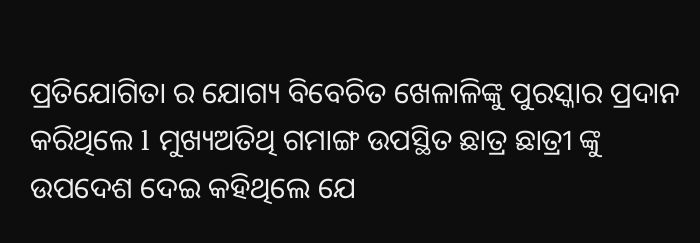ପ୍ରତିଯୋଗିତା ର ଯୋଗ୍ୟ ବିବେଚିତ ଖେଳାଳିଙ୍କୁ ପୁରସ୍କାର ପ୍ରଦାନ କରିଥିଲେ l ମୁଖ୍ୟଅତିଥି ଗମାଙ୍ଗ ଉପସ୍ଥିତ ଛାତ୍ର ଛାତ୍ରୀ ଙ୍କୁ ଉପଦେଶ ଦେଇ କହିଥିଲେ ଯେ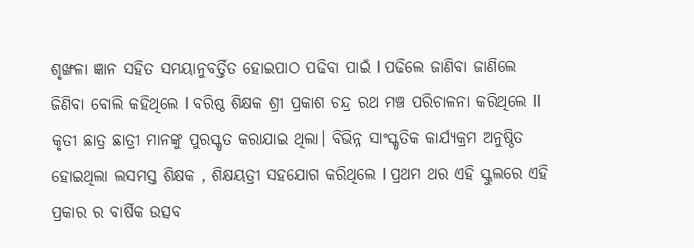ଶୃଙ୍ଖଳା ଜ୍ଞାନ ସହିତ ସମୟାନୁବର୍ତ୍ତିତ ହୋଇପାଠ ପଢିବା ପାଇଁ l ପଢିଲେ ଜାଣିବା ଜାଣିଲେ ଜିଣିବା ବୋଲି କହିଥିଲେ l ବରିଷ୍ଠ ଶିକ୍ଷକ ଶ୍ରୀ ପ୍ରକାଶ ଚନ୍ଦ୍ର ରଥ ମଞ୍ଚ ପରିଚାଳନା କରିଥିଲେ ll କୃତୀ ଛାତ୍ର ଛାତ୍ରୀ ମାନଙ୍କୁ ପୁରସ୍କୃତ କରାଯାଇ ଥିଲା। ବିଭିନ୍ନ ସାଂସ୍କୃତିକ କାର୍ଯ୍ୟକ୍ରମ ଅନୁଷ୍ଠିତ ହୋଇଥିଲା ଲସମସ୍ତ ଶିକ୍ଷକ , ଶିକ୍ଷୟତ୍ରୀ ସହଯୋଗ କରିଥିଲେ l ପ୍ରଥମ ଥର ଏହି ସ୍କୁଲରେ ଏହି ପ୍ରକାର ର ବାର୍ଷିକ ଉତ୍ସବ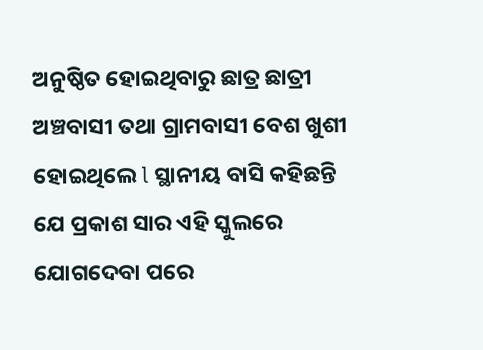ଅନୁଷ୍ଠିତ ହୋଇଥିବାରୁ ଛାତ୍ର ଛାତ୍ରୀ ଅଞ୍ଚବାସୀ ତଥା ଗ୍ରାମବାସୀ ବେଶ ଖୁଶୀ ହୋଇଥିଲେ l ସ୍ଥାନୀୟ ବାସି କହିଛନ୍ତି ଯେ ପ୍ରକାଶ ସାର ଏହି ସ୍କୁଲରେ ଯୋଗଦେବା ପରେ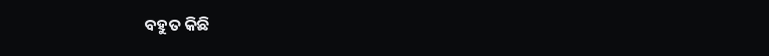ବହୁତ କିଛି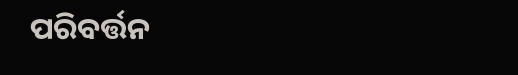ପରିବର୍ତ୍ତନ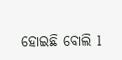ହୋଇଛି ବୋଲି l